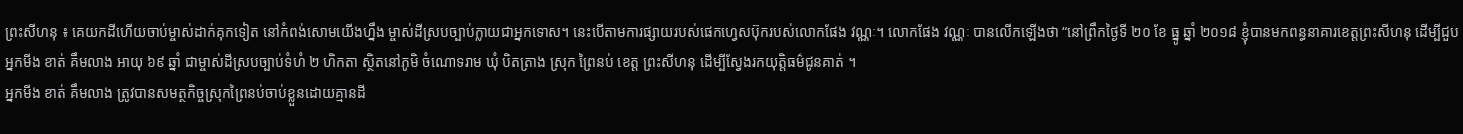ព្រះសីហនុ ៖ គេយកដីហើយចាប់ម្ចាស់ដាក់គុកទៀត នៅកំពង់សោមយើងហ្នឹង ម្ចាស់ដីស្របច្បាប់ក្លាយជាអ្នកទោស។ នេះបើតាមការផ្សាយរបស់ផេកហ្វេសប៊ុករបស់លោកផែង វណ្ណៈ។ លោកផែង វណ្ណៈ បានលើកឡើងថា “នៅព្រឹកថ្ងៃទី ២០ ខែ ធ្នូ ឆ្នាំ ២០១៨ ខ្ញុំបានមកពន្ធនាគារខេត្តព្រះសីហនុ ដើម្បីជួបអ្នកមីង ខាត់ គឹមលាង អាយុ ៦៩ ឆ្នាំ ជាម្ចាស់ដីស្របច្បាប់ទំហំ ២ ហិកតា ស្ថិតនៅភូមិ ចំណោទរាម ឃុំ បិតត្រាង ស្រុក ព្រៃនប់ ខេត្ត ព្រះសីហនុ ដើម្បីស្វែងរកយុត្តិធម៌ជូនគាត់ ។
អ្នកមីង ខាត់ គឹមលាង ត្រូវបានសមត្ថកិច្ចស្រុកព្រៃនប់ចាប់ខ្លួនដោយគ្មានដី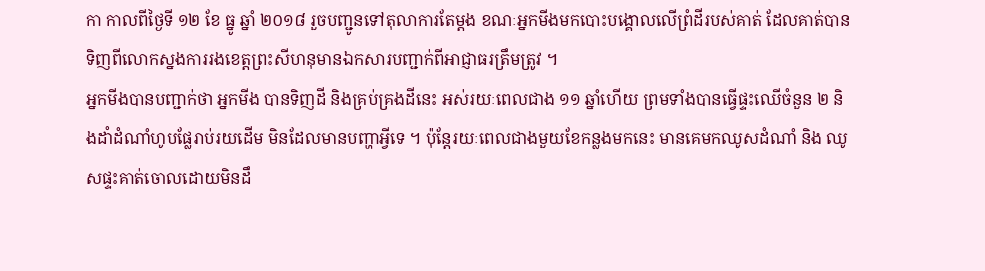កា កាលពីថ្ងៃទី ១២ ខែ ធ្នូ ឆ្នាំ ២០១៨ រួចបញ្ជូនទៅតុលាការតែម្ដង ខណៈអ្នកមីងមកបោះបង្គោលលើព្រំដីរបស់គាត់ ដែលគាត់បានទិញពីលោកស្នងការរងខេត្តព្រះសីហនុមានឯកសារបញ្ជាក់ពីអាជ្ញាធរត្រឹមត្រូវ ។
អ្នកមីងបានបញ្ជាក់ថា អ្នកមីង បានទិញដី និងគ្រប់គ្រងដីនេះ អស់រយៈពេលជាង ១១ ឆ្នាំហើយ ព្រមទាំងបានធ្វើផ្ទះឈើចំនួន ២ និងដាំដំណាំហូបផ្លែរាប់រយដើម មិនដែលមានបញ្ហាអ្វីទេ ។ ប៉ុន្តែរយៈពេលជាងមួយខែកន្លងមកនេះ មានគេមកឈូសដំណាំ និង ឈូសផ្ទះគាត់ចោលដោយមិនដឹ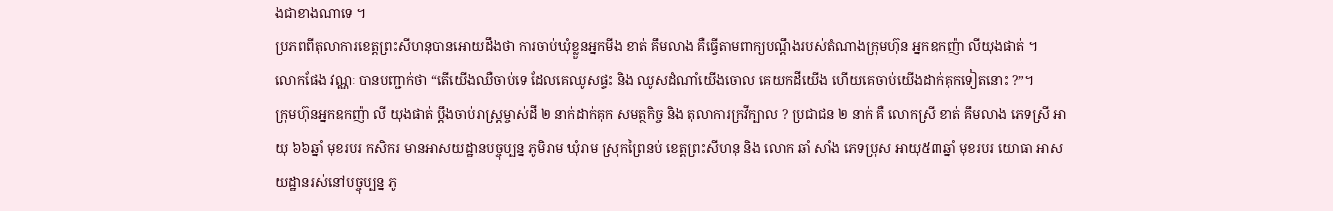ងជាខាងណាទេ ។
ប្រភពពីតុលាការខេត្តព្រះសីហនុបានអោយដឹងថា ការចាប់ឃុំខ្លួនអ្នកមីង ខាត់ គឹមលាង គឺធ្វើតាមពាក្យបណ្ដឹងរបស់តំណាងក្រុមហ៊ុន អ្នកឧកញ៉ា លីយុងផាត់ ។
លោកផែង វណ្ណៈ បានបញ្ជាក់ថា “តើយើងឈឺចាប់ទេ ដែលគេឈូសផ្ទះ និង ឈូសដំណាំយើងចោល គេយកដីយើង ហើយគេចាប់យើងដាក់គុកទៀតនោះ ?”។
ក្រុមហ៊ុនអ្នកឧកញ៉ា លី យុងផាត់ ប្ដឹងចាប់រាស្ត្រម្ចាស់ដី ២ នាក់ដាក់គុក សមត្ថកិច្ច និង តុលាការក្រវីក្បាល ? ប្រជាជន ២ នាក់ គឺ លោកស្រី ខាត់ គឹមលាង ភេទស្រី អាយុ ៦៦ឆ្នាំ មុខរបរ កសិករ មានអាសយដ្ឋានបច្ចុប្បន្ន ភូមិរាម ឃុំរាម ស្រុកព្រៃនប់ ខេត្តព្រះសីហនុ និង លោក ឆាំ សាំង ភេទប្រុស អាយុ៥៣ឆ្នាំ មុខរបរ យោធា អាសយដ្ឋានរស់នៅបច្ចុប្បន្ន ភូ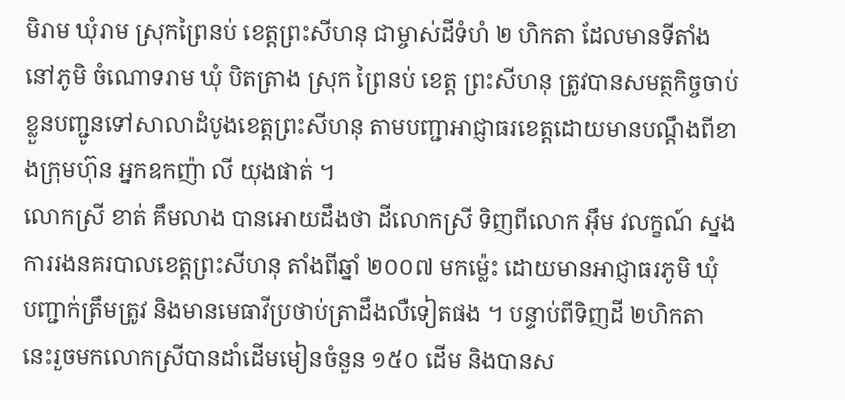មិរាម ឃុំរាម ស្រុកព្រៃនប់ ខេត្តព្រះសីហនុ ជាម្ចាស់ដីទំហំ ២ ហិកតា ដែលមានទីតាំងនៅភូមិ ចំណោទរាម ឃុំ បិតត្រាង ស្រុក ព្រៃនប់ ខេត្ត ព្រះសីហនុ ត្រូវបានសមត្ថកិច្ចចាប់ខ្លួនបញ្ជូនទៅសាលាដំបូងខេត្តព្រះសីហនុ តាមបញ្ជាអាជ្ញាធរខេត្តដោយមានបណ្ដឹងពីខាងក្រុមហ៊ុន អ្នកឧកញ៉ា លី យុងផាត់ ។
លោកស្រី ខាត់ គឹមលាង បានអោយដឹងថា ដីលោកស្រី ទិញពីលោក អ៊ឹម វលក្ខណ៍ ស្នងការរងនគរបាលខេត្តព្រះសីហនុ តាំងពីឆ្នាំ ២០០៧ មកម្ល៉េះ ដោយមានអាជ្ញាធរភូមិ ឃុំ បញ្ជាក់ត្រឹមត្រូវ និងមានមេធាវីប្រថាប់ត្រាដឹងលឺទៀតផង ។ បន្ទាប់ពីទិញដី ២ហិកតា នេះរួចមកលោកស្រីបានដាំដើមមៀនចំនួន ១៥០ ដើម និងបានស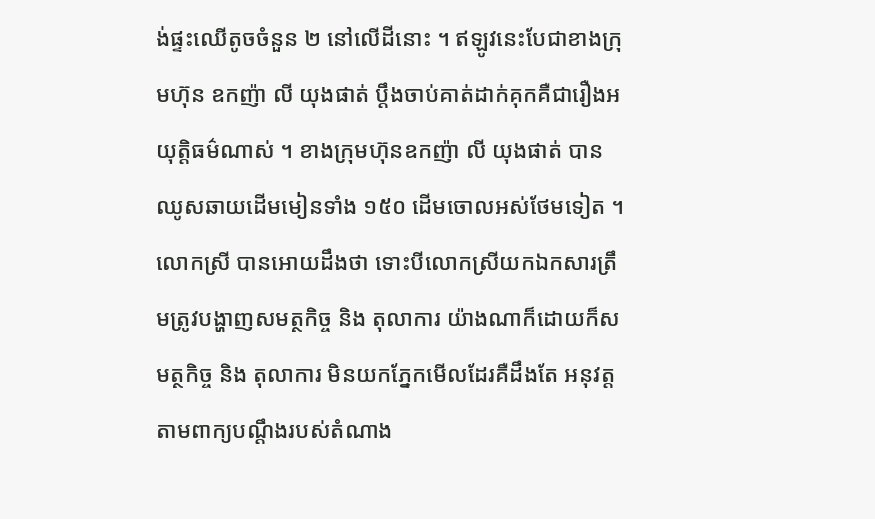ង់ផ្ទះឈើតូចចំនួន ២ នៅលើដីនោះ ។ ឥឡូវនេះបែជាខាងក្រុមហ៊ុន ឧកញ៉ា លី យុងផាត់ ប្ដឹងចាប់គាត់ដាក់គុកគឺជារឿងអយុត្តិធម៌ណាស់ ។ ខាងក្រុមហ៊ុនឧកញ៉ា លី យុងផាត់ បានឈូសឆាយដើមមៀនទាំង ១៥០ ដើមចោលអស់ថែមទៀត ។
លោកស្រី បានអោយដឹងថា ទោះបីលោកស្រីយកឯកសារត្រឹមត្រូវបង្ហាញសមត្ថកិច្ច និង តុលាការ យ៉ាងណាក៏ដោយក៏សមត្ថកិច្ច និង តុលាការ មិនយកភ្នែកមើលដែរគឺដឹងតែ អនុវត្តតាមពាក្យបណ្ដឹងរបស់តំណាង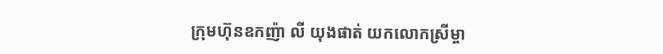ក្រុមហ៊ុនឧកញ៉ា លី យុងផាត់ យកលោកស្រីម្ចា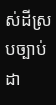ស់ដីស្របច្បាប់ដា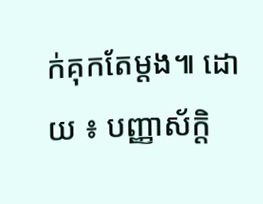ក់គុកតែម្ដង៕ ដោយ ៖ បញ្ញាស័ក្តិ